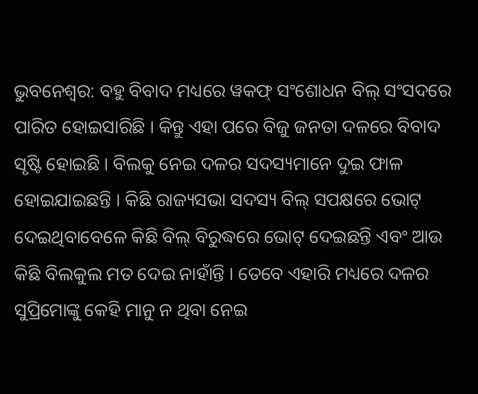ଭୁବନେଶ୍ୱର: ବହୁ ବିବାଦ ମଧ୍ୟରେ ୱକଫ୍ ସଂଶୋଧନ ବିଲ୍ ସଂସଦରେ ପାରିତ ହୋଇସାରିଛି । କିନ୍ତୁ ଏହା ପରେ ବିଜୁ ଜନତା ଦଳରେ ବିବାଦ ସୃଷ୍ଟି ହୋଇଛି । ବିଲକୁ ନେଇ ଦଳର ସଦସ୍ୟମାନେ ଦୁଇ ଫାଳ ହୋଇଯାଇଛନ୍ତି । କିଛି ରାଜ୍ୟସଭା ସଦସ୍ୟ ବିଲ୍ ସପକ୍ଷରେ ଭୋଟ୍ ଦେଇଥିବାବେଳେ କିଛି ବିଲ୍ ବିରୁଦ୍ଧରେ ଭୋଟ୍ ଦେଇଛନ୍ତି ଏବଂ ଆଉ କିଛି ବିଲକୁଲ ମତ ଦେଇ ନାହାଁନ୍ତି । ତେବେ ଏହାରି ମଧ୍ୟରେ ଦଳର ସୁପ୍ରିମୋଙ୍କୁ କେହି ମାନୁ ନ ଥିବା ନେଇ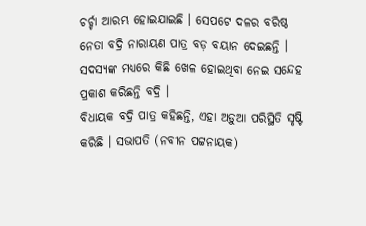ଚର୍ଚ୍ଚା ଆରମ୍ଭ ହୋଇଯାଇଛି । ସେପଟେ ଦଳର ବରିଷ୍ଠ ନେତା ବଦ୍ରି ନାରାୟଣ ପାତ୍ର ବଡ଼ ବୟାନ ଦେଇଛନ୍ତି । ସଦସ୍ୟଙ୍କ ମଧ୍ୟରେ କିଛି ଖେଳ ହୋଇଥିବା ନେଇ ସନ୍ଦେହ ପ୍ରକାଶ କରିଛନ୍ତି ବଦ୍ରି ।
ବିଧାୟକ ବଦ୍ରି ପାତ୍ର କହିଛନ୍ତି, ଏହା ଅଡ଼ୁଆ ପରିସ୍ଥିତି ସୃଷ୍ଟି କରିଛି । ସଭାପତି (ନବୀନ ପଟ୍ଟନାୟକ)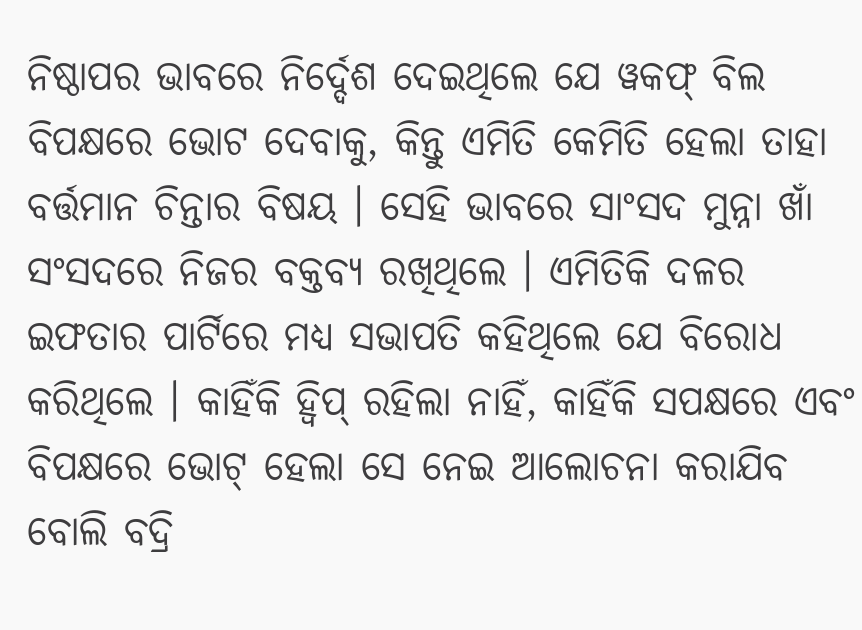ନିଷ୍ଠାପର ଭାବରେ ନିର୍ଦ୍ଦେଶ ଦେଇଥିଲେ ଯେ ୱକଫ୍ ବିଲ ବିପକ୍ଷରେ ଭୋଟ ଦେବାକୁ, କିନ୍ତୁ ଏମିତି କେମିତି ହେଲା ତାହା ବର୍ତ୍ତମାନ ଚିନ୍ତାର ବିଷୟ । ସେହି ଭାବରେ ସାଂସଦ ମୁନ୍ନା ଖାଁ ସଂସଦରେ ନିଜର ବକ୍ତବ୍ୟ ରଖିଥିଲେ । ଏମିତିକି ଦଳର ଇଫତାର ପାର୍ଟିରେ ମଧ୍ୟ ସଭାପତି କହିଥିଲେ ଯେ ବିରୋଧ କରିଥିଲେ । କାହିଁକି ହ୍ୱିପ୍ ରହିଲା ନାହିଁ, କାହିଁକି ସପକ୍ଷରେ ଏବଂ ବିପକ୍ଷରେ ଭୋଟ୍ ହେଲା ସେ ନେଇ ଆଲୋଚନା କରାଯିବ ବୋଲି ବଦ୍ରି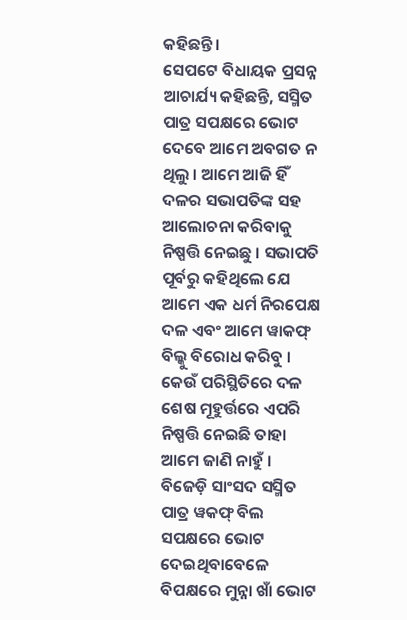କହିଛନ୍ତି ।
ସେପଟେ ବିଧାୟକ ପ୍ରସନ୍ନ ଆଚାର୍ଯ୍ୟ କହିଛନ୍ତି, ସସ୍ମିତ ପାତ୍ର ସପକ୍ଷରେ ଭୋଟ ଦେବେ ଆମେ ଅବଗତ ନ ଥିଲୁ । ଆମେ ଆଜି ହିଁ ଦଳର ସଭାପତିଙ୍କ ସହ ଆଲୋଚନା କରିବାକୁ ନିଷ୍ପତ୍ତି ନେଇଛୁ । ସଭାପତି ପୂର୍ବରୁ କହିଥିଲେ ଯେ ଆମେ ଏକ ଧର୍ମ ନିରପେକ୍ଷ ଦଳ ଏବଂ ଆମେ ୱାକଫ୍ ବିଲ୍କୁ ବିରୋଧ କରିବୁ । କେଉଁ ପରିସ୍ଥିତିରେ ଦଳ ଶେଷ ମୂହୁର୍ତ୍ତରେ ଏପରି ନିଷ୍ପତ୍ତି ନେଇଛି ତାହା ଆମେ ଜାଣି ନାହୁଁ ।
ବିଜେଡ଼ି ସାଂସଦ ସସ୍ମିତ ପାତ୍ର ୱକଫ୍ ବିଲ ସପକ୍ଷରେ ଭୋଟ ଦେଇଥିବାବେଳେ ବିପକ୍ଷରେ ମୁନ୍ନା ଖାଁ ଭୋଟ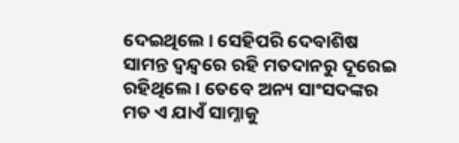ଦେଇଥିଲେ । ସେହିପରି ଦେବାଶିଷ ସାମନ୍ତ ଦ୍ୱନ୍ଦ୍ୱରେ ରହି ମତଦାନରୁ ଦୂରେଇ ରହିଥିଲେ । ତେବେ ଅନ୍ୟ ସାଂସଦଙ୍କର ମତ ଏ ଯାଏଁ ସାମ୍ନାକୁ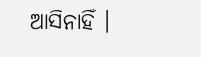ଆସିନାହିଁ ।